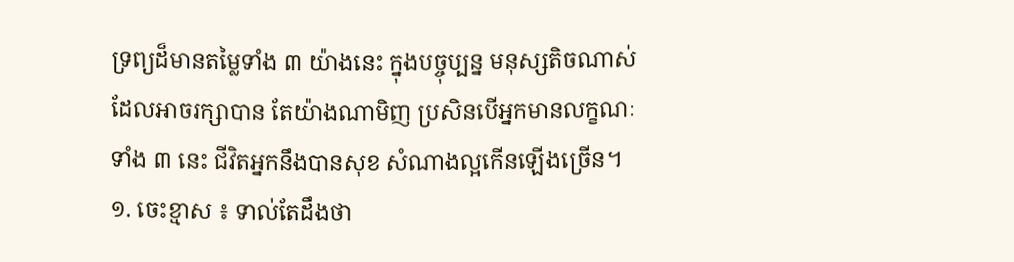ទ្រព្យដ៏មានតម្លៃទាំង ៣ យ៉ាងនេះ ក្នុងបច្ចុប្បន្ន មនុស្សតិចណាស់ដែលអាចរក្សាបាន តែយ៉ាងណាមិញ ប្រសិនបើអ្នកមានលក្ខណៈទាំង ៣ នេះ ជីវិតអ្នកនឹងបានសុខ សំណាងល្អកើនឡើងច្រើន។
១. ចេះខ្មាស ៖ ទាល់តែដឹងថា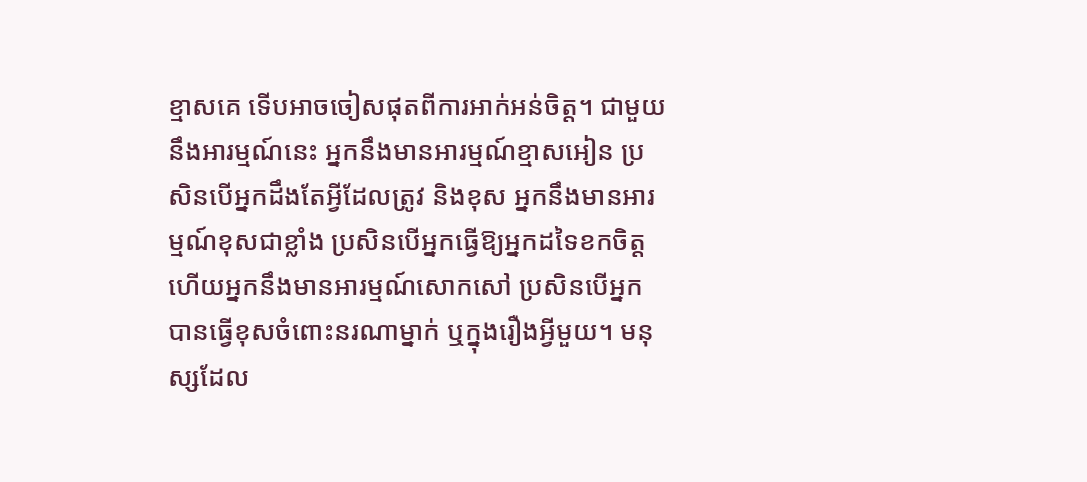ខ្មាសគេ ទើបអាចចៀសផុតពីការអាក់អន់ចិត្ត។ ជាមួយនឹងអារម្មណ៍នេះ អ្នកនឹងមានអារម្មណ៍ខ្មាសអៀន ប្រសិនបើអ្នកដឹងតែអ្វីដែលត្រូវ និងខុស អ្នកនឹងមានអារម្មណ៍ខុសជាខ្លាំង ប្រសិនបើអ្នកធ្វើឱ្យអ្នកដទៃខកចិត្ត ហើយអ្នកនឹងមានអារម្មណ៍សោកសៅ ប្រសិនបើអ្នកបានធ្វើខុសចំពោះនរណាម្នាក់ ឬក្នុងរឿងអ្វីមួយ។ មនុស្សដែល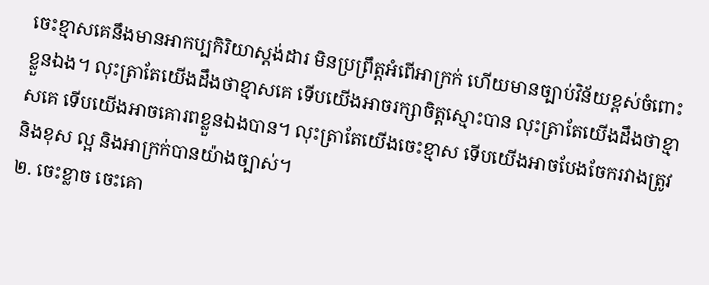ចេះខ្មាសគេនឹងមានអាកប្បកិរិយាស្តង់ដារ មិនប្រព្រឹត្តអំពើអាក្រក់ ហើយមានច្បាប់វិន័យខ្ពស់ចំពោះខ្លួនឯង។ លុះត្រាតែយើងដឹងថាខ្មាសគេ ទើបយើងអាចរក្សាចិត្តស្មោះបាន លុះត្រាតែយើងដឹងថាខ្មាសគេ ទើបយើងអាចគោរពខ្លួនឯងបាន។ លុះត្រាតែយើងចេះខ្មាស ទើបយើងអាចបែងចែករវាងត្រូវ និងខុស ល្អ និងអាក្រក់បានយ៉ាងច្បាស់។
២. ចេះខ្លាច ចេះគោ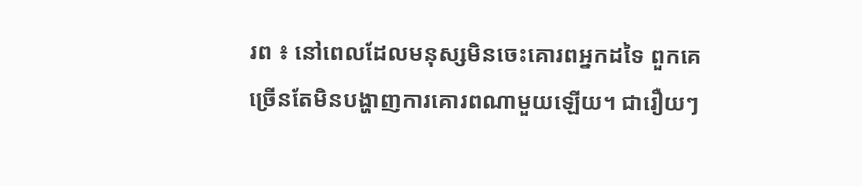រព ៖ នៅពេលដែលមនុស្សមិនចេះគោរពអ្នកដទៃ ពួកគេច្រើនតែមិនបង្ហាញការគោរពណាមួយឡើយ។ ជារឿយៗ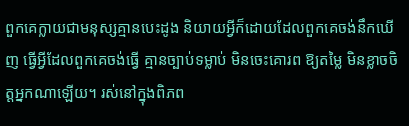ពួកគេក្លាយជាមនុស្សគ្មានបេះដូង និយាយអ្វីក៏ដោយដែលពួកគេចង់នឹកឃើញ ធ្វើអ្វីដែលពួកគេចង់ធ្វើ គ្មានច្បាប់ទម្លាប់ មិនចេះគោរព ឱ្យតម្លៃ មិនខ្លាចចិត្តអ្នកណាឡើយ។ រស់នៅក្នុងពិភព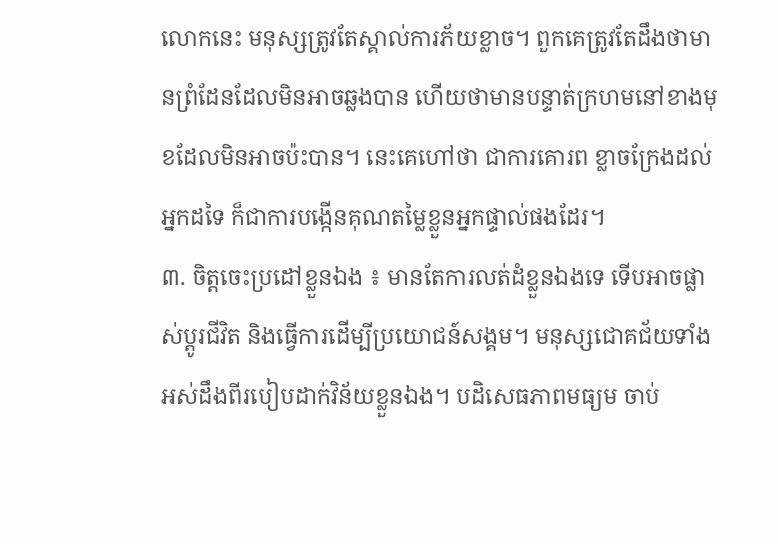លោកនេះ មនុស្សត្រូវតែស្គាល់ការភ័យខ្លាច។ ពួកគេត្រូវតែដឹងថាមានព្រំដែនដែលមិនអាចឆ្លងបាន ហើយថាមានបន្ទាត់ក្រហមនៅខាងមុខដែលមិនអាចប៉ះបាន។ នេះគេហៅថា ជាការគោរព ខ្លាចក្រែងដល់អ្នកដទៃ ក៏ជាការបង្កើនគុណតម្លៃខ្លួនអ្នកផ្ទាល់ផងដែរ។
៣. ចិត្តចេះប្រដៅខ្លួនឯង ៖ មានតែការលត់ដំខ្លួនឯងទេ ទើបអាចផ្លាស់ប្តូរជីវិត និងធ្វើការដើម្បីប្រយោជន៍សង្គម។ មនុស្សជោគជ័យទាំងអស់ដឹងពីរបៀបដាក់វិន័យខ្លួនឯង។ បដិសេធភាពមធ្យម ចាប់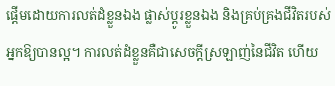ផ្ដើមដោយការលត់ដំខ្លួនឯង ផ្លាស់ប្ដូរខ្លួនឯង និងគ្រប់គ្រងជីវិតរបស់អ្នកឱ្យបានល្អ។ ការលត់ដំខ្លួនគឺជាសេចក្តីស្រឡាញ់នៃជីវិត ហើយ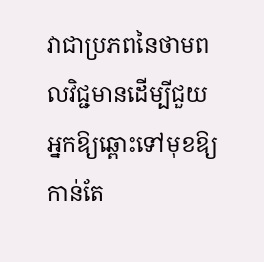វាជាប្រភពនៃថាមពលវិជ្ជមានដើម្បីជួយអ្នកឱ្យឆ្ពោះទៅមុខឱ្យកាន់តែ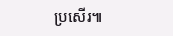ប្រសើរ៕